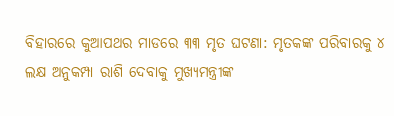ବିହାରରେ କୁଆପଥର ମାଡରେ ୩୩ ମୃତ ଘଟଣା: ମୃତକଙ୍କ ପରିବାରକୁ ୪ ଲକ୍ଷ ଅନୁକମ୍ପା ରାଶି ଦେବାକୁ ମୁଖ୍ୟମନ୍ତ୍ରୀଙ୍କ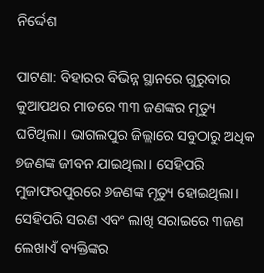ନିର୍ଦ୍ଦେଶ

ପାଟଣା: ବିହାରର ବିଭିନ୍ନ ସ୍ଥାନରେ ଗୁରୁବାର କୁଆପଥର ମାଡରେ ୩୩ ଜଣଙ୍କର ମୃତ୍ୟୁ ଘଟିଥିଲା। ଭାଗଲପୁର ଜିଲ୍ଲାରେ ସବୁଠାରୁ ଅଧିକ ୭ଜଣଙ୍କ ଜୀବନ ଯାଇଥିଲା। ସେହିପରି ମୁଜାଫରପୁରରେ ୬ଜଣଙ୍କ ମୃତ୍ୟୁ ହୋଇଥିଲା। ସେହିପରି ସରଣ ଏବଂ ଲାଖି ସରାଇରେ ୩ଜଣ ଲେଖାଏଁ ବ୍ୟକ୍ତିଙ୍କର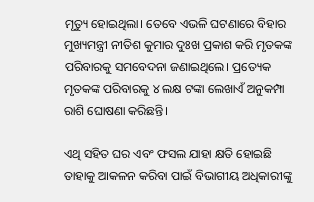ମୃତ୍ୟୁ ହୋଇଥିଲା। ତେବେ ଏଭଳି ଘଟଣାରେ ବିହାର ମୁଖ୍ୟମନ୍ତ୍ରୀ ନୀତିଶ କୁମାର ଦୁଃଖ ପ୍ରକାଶ କରି ମୃତକଙ୍କ ପରିବାରକୁ ସମବେଦନା ଜଣାଇଥିଲେ। ପ୍ରତ୍ୟେକ ମୃତକଙ୍କ ପରିବାରକୁ ୪ ଲକ୍ଷ ଟଙ୍କା ଲେଖାଏଁ ଅନୁକମ୍ପା ରାଶି ଘୋଷଣା କରିଛନ୍ତି।

ଏଥି ସହିତ ଘର ଏବଂ ଫସଲ ଯାହା କ୍ଷତି ହୋଇଛି ତାହାକୁ ଆକଳନ କରିବା ପାଇଁ ବିଭାଗୀୟ ଅଧିକାରୀଙ୍କୁ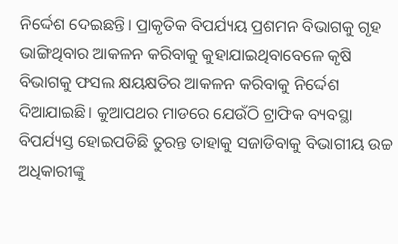ନିର୍ଦ୍ଦେଶ ଦେଇଛନ୍ତି। ପ୍ରାକୃତିକ ବିପର୍ଯ୍ୟୟ ପ୍ରଶମନ ବିଭାଗକୁ ଗୃହ ଭାଙ୍ଗିଥିବାର ଆକଳନ କରିବାକୁ କୁହାଯାଇଥିବାବେଳେ କୃଷି ବିଭାଗକୁ ଫସଲ କ୍ଷୟକ୍ଷତିର ଆକଳନ କରିବାକୁ ନିର୍ଦ୍ଦେଶ ଦିଆଯାଇଛି। କୁଆପଥର ମାଡରେ ଯେଉଁଠି ଟ୍ରାଫିକ ବ୍ୟବସ୍ଥା ବିପର୍ଯ୍ୟସ୍ତ ହୋଇପଡିଛି ତୁରନ୍ତ ତାହାକୁ ସଜାଡିବାକୁ ବିଭାଗୀୟ ଉଚ୍ଚ ଅଧିକାରୀଙ୍କୁ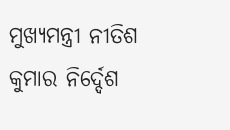ମୁଖ୍ୟମନ୍ତ୍ରୀ ନୀତିଶ କୁମାର ନିର୍ଦ୍ଦେଶ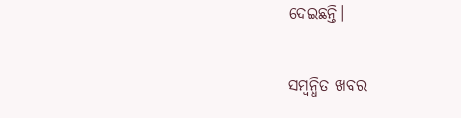ଦେଇଛନ୍ତି।

ସମ୍ବନ୍ଧିତ ଖବର